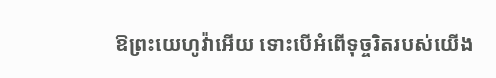ឱព្រះយេហូវ៉ាអើយ ទោះបើអំពើទុច្ចរិតរបស់យើង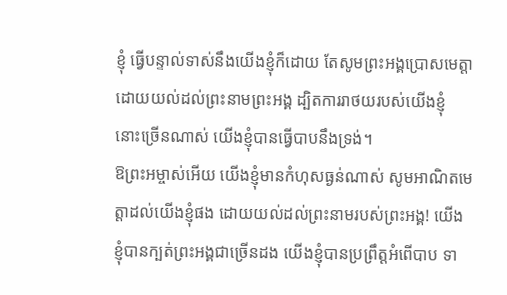ខ្ញុំ ធ្វើបន្ទាល់ទាស់នឹងយើងខ្ញុំក៏ដោយ តែសូមព្រះអង្គប្រោសមេត្តាដោយយល់ដល់ព្រះនាមព្រះអង្គ ដ្បិតការរាថយរបស់យើងខ្ញុំ នោះច្រើនណាស់ យើងខ្ញុំបានធ្វើបាបនឹងទ្រង់។
ឱព្រះអម្ចាស់អើយ យើងខ្ញុំមានកំហុសធ្ងន់ណាស់ សូមអាណិតមេត្តាដល់យើងខ្ញុំផង ដោយយល់ដល់ព្រះនាមរបស់ព្រះអង្គ! យើងខ្ញុំបានក្បត់ព្រះអង្គជាច្រើនដង យើងខ្ញុំបានប្រព្រឹត្តអំពើបាប ទា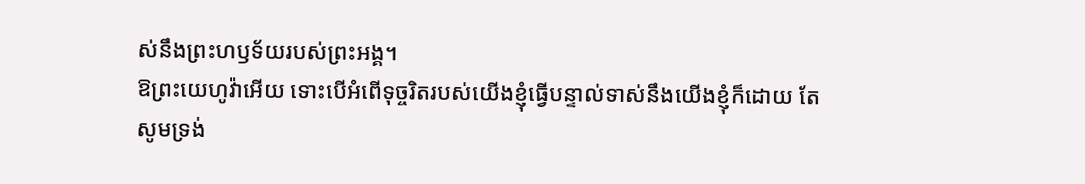ស់នឹងព្រះហឫទ័យរបស់ព្រះអង្គ។
ឱព្រះយេហូវ៉ាអើយ ទោះបើអំពើទុច្ចរិតរបស់យើងខ្ញុំធ្វើបន្ទាល់ទាស់នឹងយើងខ្ញុំក៏ដោយ តែសូមទ្រង់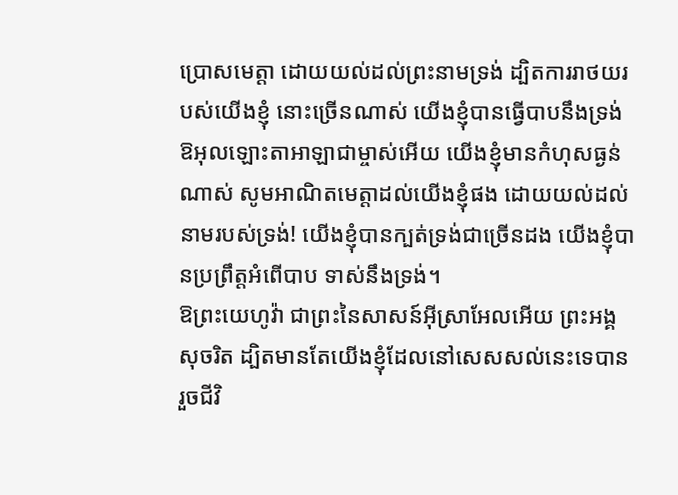ប្រោសមេត្តា ដោយយល់ដល់ព្រះនាមទ្រង់ ដ្បិតការរាថយរបស់យើងខ្ញុំ នោះច្រើនណាស់ យើងខ្ញុំបានធ្វើបាបនឹងទ្រង់
ឱអុលឡោះតាអាឡាជាម្ចាស់អើយ យើងខ្ញុំមានកំហុសធ្ងន់ណាស់ សូមអាណិតមេត្តាដល់យើងខ្ញុំផង ដោយយល់ដល់នាមរបស់ទ្រង់! យើងខ្ញុំបានក្បត់ទ្រង់ជាច្រើនដង យើងខ្ញុំបានប្រព្រឹត្តអំពើបាប ទាស់នឹងទ្រង់។
ឱព្រះយេហូវ៉ា ជាព្រះនៃសាសន៍អ៊ីស្រាអែលអើយ ព្រះអង្គសុចរិត ដ្បិតមានតែយើងខ្ញុំដែលនៅសេសសល់នេះទេបានរួចជីវិ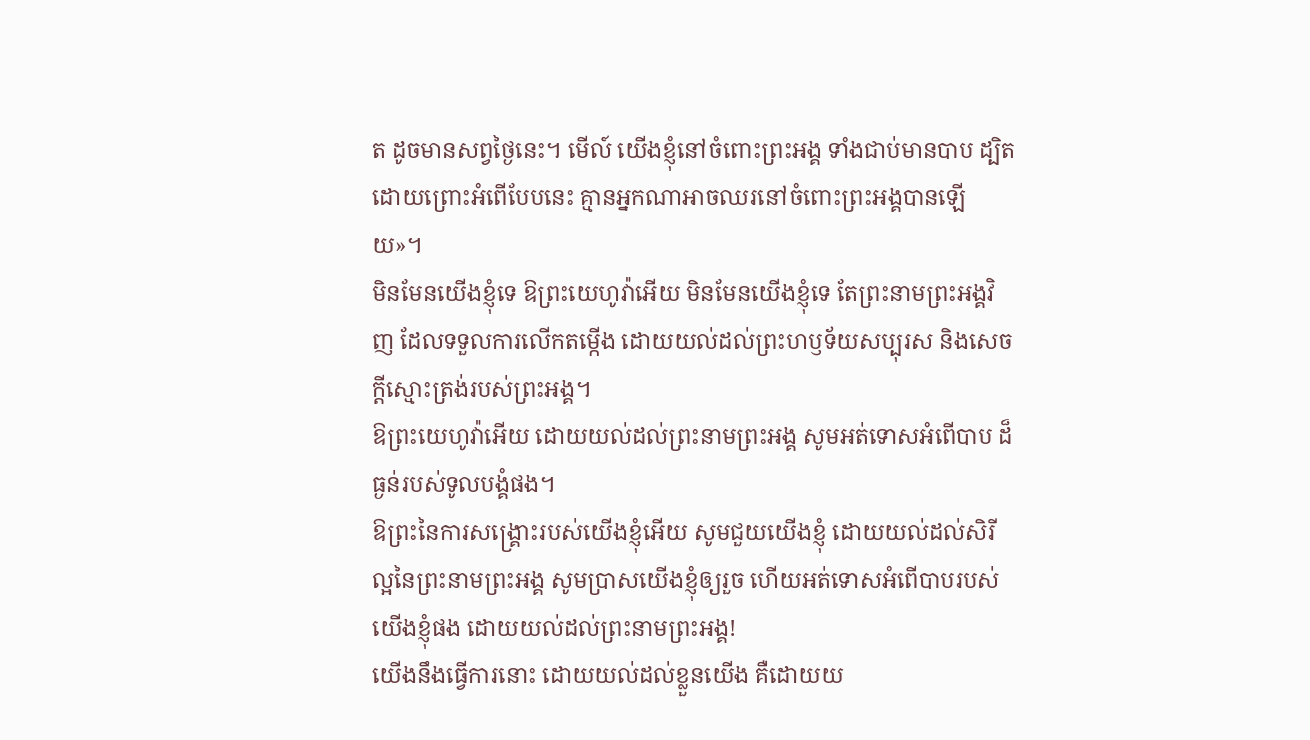ត ដូចមានសព្វថ្ងៃនេះ។ មើល៍ យើងខ្ញុំនៅចំពោះព្រះអង្គ ទាំងជាប់មានបាប ដ្បិតដោយព្រោះអំពើបែបនេះ គ្មានអ្នកណាអាចឈរនៅចំពោះព្រះអង្គបានឡើយ»។
មិនមែនយើងខ្ញុំទេ ឱព្រះយេហូវ៉ាអើយ មិនមែនយើងខ្ញុំទេ តែព្រះនាមព្រះអង្គវិញ ដែលទទួលការលើកតម្កើង ដោយយល់ដល់ព្រះហឫទ័យសប្បុរស និងសេចក្ដីស្មោះត្រង់របស់ព្រះអង្គ។
ឱព្រះយេហូវ៉ាអើយ ដោយយល់ដល់ព្រះនាមព្រះអង្គ សូមអត់ទោសអំពើបាប ដ៏ធ្ងន់របស់ទូលបង្គំផង។
ឱព្រះនៃការសង្គ្រោះរបស់យើងខ្ញុំអើយ សូមជួយយើងខ្ញុំ ដោយយល់ដល់សិរីល្អនៃព្រះនាមព្រះអង្គ សូមប្រាសយើងខ្ញុំឲ្យរួច ហើយអត់ទោសអំពើបាបរបស់យើងខ្ញុំផង ដោយយល់ដល់ព្រះនាមព្រះអង្គ!
យើងនឹងធ្វើការនោះ ដោយយល់ដល់ខ្លួនយើង គឺដោយយ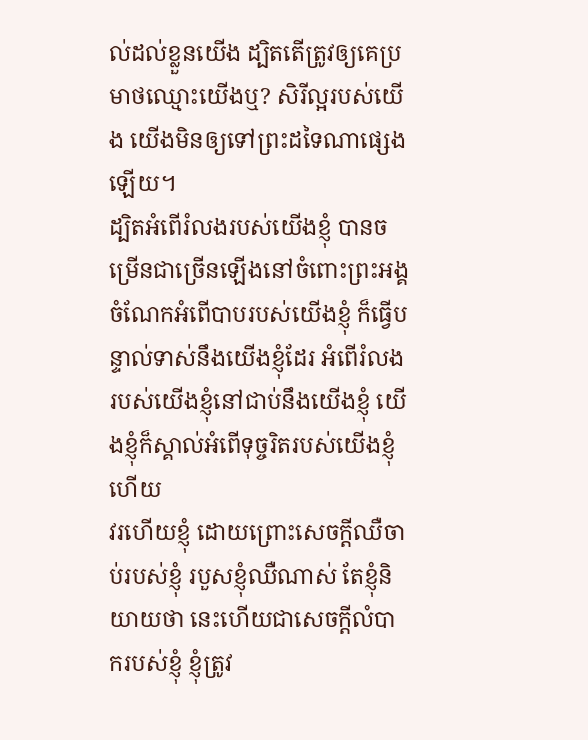ល់ដល់ខ្លួនយើង ដ្បិតតើត្រូវឲ្យគេប្រមាថឈ្មោះយើងឬ? សិរីល្អរបស់យើង យើងមិនឲ្យទៅព្រះដទៃណាផ្សេងឡើយ។
ដ្បិតអំពើរំលងរបស់យើងខ្ញុំ បានចម្រើនជាច្រើនឡើងនៅចំពោះព្រះអង្គ ចំណែកអំពើបាបរបស់យើងខ្ញុំ ក៏ធ្វើបន្ទាល់ទាស់នឹងយើងខ្ញុំដែរ អំពើរំលងរបស់យើងខ្ញុំនៅជាប់នឹងយើងខ្ញុំ យើងខ្ញុំក៏ស្គាល់អំពើទុច្ចរិតរបស់យើងខ្ញុំហើយ
វរហើយខ្ញុំ ដោយព្រោះសេចក្ដីឈឺចាប់របស់ខ្ញុំ របួសខ្ញុំឈឺណាស់ តែខ្ញុំនិយាយថា នេះហើយជាសេចក្ដីលំបាករបស់ខ្ញុំ ខ្ញុំត្រូវ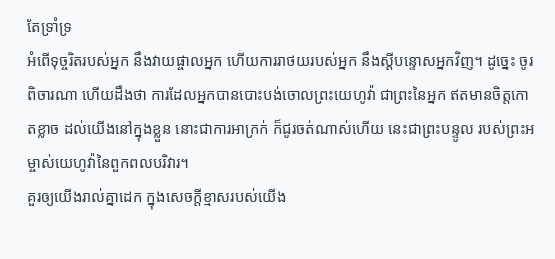តែទ្រាំទ្រ
អំពើទុច្ចរិតរបស់អ្នក នឹងវាយផ្ចាលអ្នក ហើយការរាថយរបស់អ្នក នឹងស្ដីបន្ទោសអ្នកវិញ។ ដូច្នេះ ចូរពិចារណា ហើយដឹងថា ការដែលអ្នកបានបោះបង់ចោលព្រះយេហូវ៉ា ជាព្រះនៃអ្នក ឥតមានចិត្តកោតខ្លាច ដល់យើងនៅក្នុងខ្លួន នោះជាការអាក្រក់ ក៏ជូរចត់ណាស់ហើយ នេះជាព្រះបន្ទូល របស់ព្រះអម្ចាស់យេហូវ៉ានៃពួកពលបរិវារ។
គួរឲ្យយើងរាល់គ្នាដេក ក្នុងសេចក្ដីខ្មាសរបស់យើង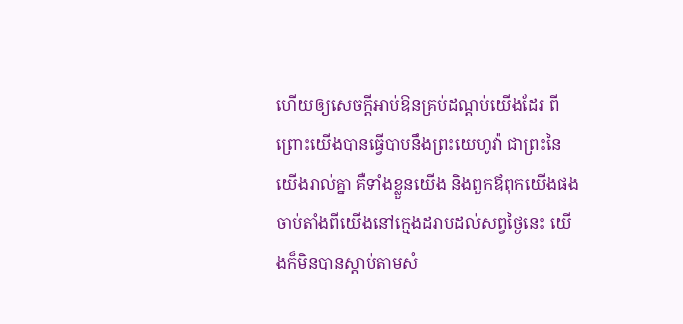ហើយឲ្យសេចក្ដីអាប់ឱនគ្រប់ដណ្តប់យើងដែរ ពីព្រោះយើងបានធ្វើបាបនឹងព្រះយេហូវ៉ា ជាព្រះនៃយើងរាល់គ្នា គឺទាំងខ្លួនយើង និងពួកឪពុកយើងផង ចាប់តាំងពីយើងនៅក្មេងដរាបដល់សព្វថ្ងៃនេះ យើងក៏មិនបានស្តាប់តាមសំ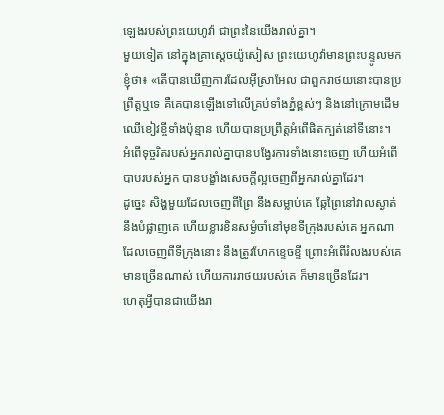ឡេងរបស់ព្រះយេហូវ៉ា ជាព្រះនៃយើងរាល់គ្នា។
មួយទៀត នៅក្នុងគ្រាស្តេចយ៉ូសៀស ព្រះយេហូវ៉ាមានព្រះបន្ទូលមកខ្ញុំថា៖ «តើបានឃើញការដែលអ៊ីស្រាអែល ជាពួករាថយនោះបានប្រព្រឹត្តឬទេ គឺគេបានឡើងទៅលើគ្រប់ទាំងភ្នំខ្ពស់ៗ និងនៅក្រោមដើមឈើខៀវខ្ចីទាំងប៉ុន្មាន ហើយបានប្រព្រឹត្តអំពើផិតក្បត់នៅទីនោះ។
អំពើទុច្ចរិតរបស់អ្នករាល់គ្នាបានបង្វែរការទាំងនោះចេញ ហើយអំពើបាបរបស់អ្នក បានបង្ខាំងសេចក្ដីល្អចេញពីអ្នករាល់គ្នាដែរ។
ដូច្នេះ សិង្ហមួយដែលចេញពីព្រៃ នឹងសម្លាប់គេ ឆ្កែព្រៃនៅវាលស្ងាត់នឹងបំផ្លាញគេ ហើយខ្លារខិនសម្ងំចាំនៅមុខទីក្រុងរបស់គេ អ្នកណាដែលចេញពីទីក្រុងនោះ នឹងត្រូវហែកខ្ទេចខ្ទី ព្រោះអំពើរំលងរបស់គេមានច្រើនណាស់ ហើយការរាថយរបស់គេ ក៏មានច្រើនដែរ។
ហេតុអ្វីបានជាយើងរា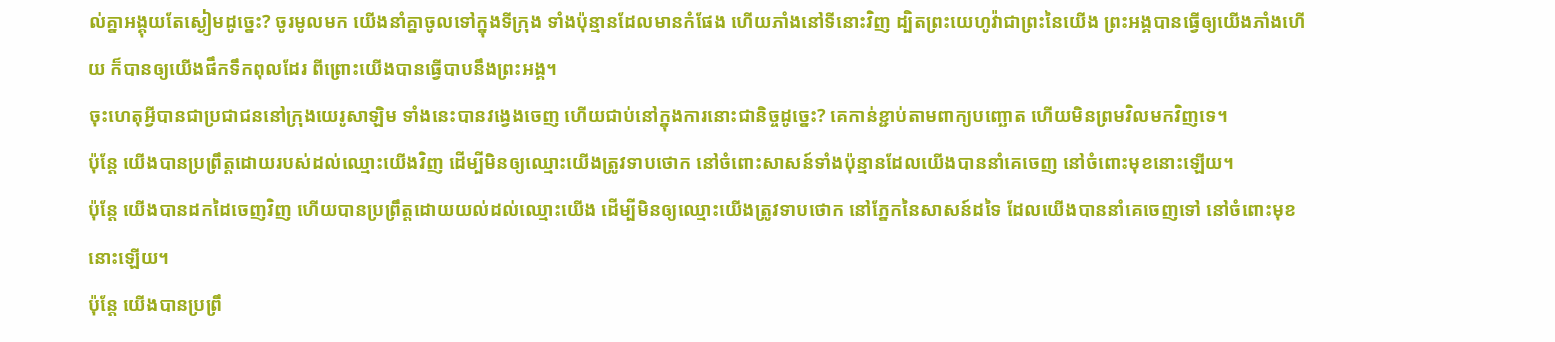ល់គ្នាអង្គុយតែស្ងៀមដូច្នេះ? ចូរមូលមក យើងនាំគ្នាចូលទៅក្នុងទីក្រុង ទាំងប៉ុន្មានដែលមានកំផែង ហើយភាំងនៅទីនោះវិញ ដ្បិតព្រះយេហូវ៉ាជាព្រះនៃយើង ព្រះអង្គបានធ្វើឲ្យយើងភាំងហើយ ក៏បានឲ្យយើងផឹកទឹកពុលដែរ ពីព្រោះយើងបានធ្វើបាបនឹងព្រះអង្គ។
ចុះហេតុអ្វីបានជាប្រជាជននៅក្រុងយេរូសាឡិម ទាំងនេះបានវង្វេងចេញ ហើយជាប់នៅក្នុងការនោះជានិច្ចដូច្នេះ? គេកាន់ខ្ជាប់តាមពាក្យបញ្ឆោត ហើយមិនព្រមវិលមកវិញទេ។
ប៉ុន្តែ យើងបានប្រព្រឹត្តដោយរបស់ដល់ឈ្មោះយើងវិញ ដើម្បីមិនឲ្យឈ្មោះយើងត្រូវទាបថោក នៅចំពោះសាសន៍ទាំងប៉ុន្មានដែលយើងបាននាំគេចេញ នៅចំពោះមុខនោះឡើយ។
ប៉ុន្តែ យើងបានដកដៃចេញវិញ ហើយបានប្រព្រឹត្តដោយយល់ដល់ឈ្មោះយើង ដើម្បីមិនឲ្យឈ្មោះយើងត្រូវទាបថោក នៅភ្នែកនៃសាសន៍ដទៃ ដែលយើងបាននាំគេចេញទៅ នៅចំពោះមុខនោះឡើយ។
ប៉ុន្តែ យើងបានប្រព្រឹ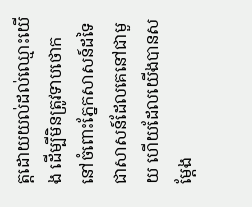ត្តដោយយល់ដល់ឈ្មោះយើង ដើម្បីមិនត្រូវទាបថោក នៅចំពោះភ្នែកសាសន៍ដទៃ ជាសាសន៍ដែលគេនៅជាមួយ ហើយដែលយើងបានសម្ដែង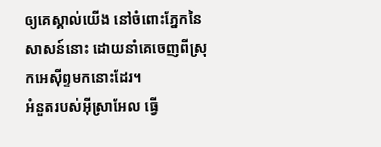ឲ្យគេស្គាល់យើង នៅចំពោះភ្នែកនៃសាសន៍នោះ ដោយនាំគេចេញពីស្រុកអេស៊ីព្ទមកនោះដែរ។
អំនួតរបស់អ៊ីស្រាអែល ធ្វើ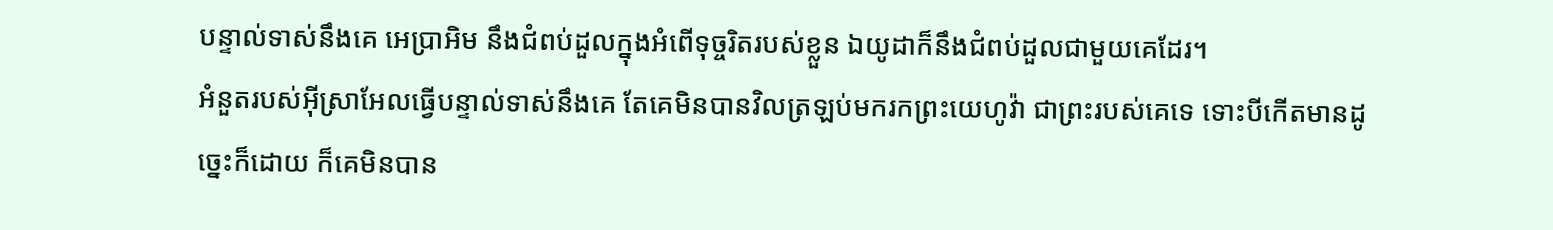បន្ទាល់ទាស់នឹងគេ អេប្រាអិម នឹងជំពប់ដួលក្នុងអំពើទុច្ចរិតរបស់ខ្លួន ឯយូដាក៏នឹងជំពប់ដួលជាមួយគេដែរ។
អំនួតរបស់អ៊ីស្រាអែលធ្វើបន្ទាល់ទាស់នឹងគេ តែគេមិនបានវិលត្រឡប់មករកព្រះយេហូវ៉ា ជាព្រះរបស់គេទេ ទោះបីកើតមានដូច្នេះក៏ដោយ ក៏គេមិនបាន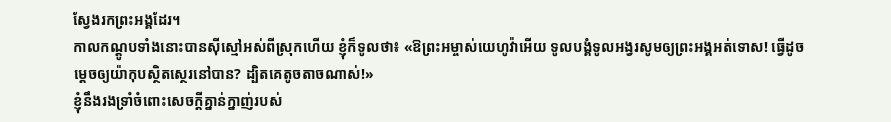ស្វែងរកព្រះអង្គដែរ។
កាលកណ្តូបទាំងនោះបានស៊ីស្មៅអស់ពីស្រុកហើយ ខ្ញុំក៏ទូលថា៖ «ឱព្រះអម្ចាស់យេហូវ៉ាអើយ ទូលបង្គំទូលអង្វរសូមឲ្យព្រះអង្គអត់ទោស! ធ្វើដូចម្តេចឲ្យយ៉ាកុបស្ថិតស្ថេរនៅបាន? ដ្បិតគេតូចតាចណាស់!»
ខ្ញុំនឹងរងទ្រាំចំពោះសេចក្ដីគ្នាន់ក្នាញ់របស់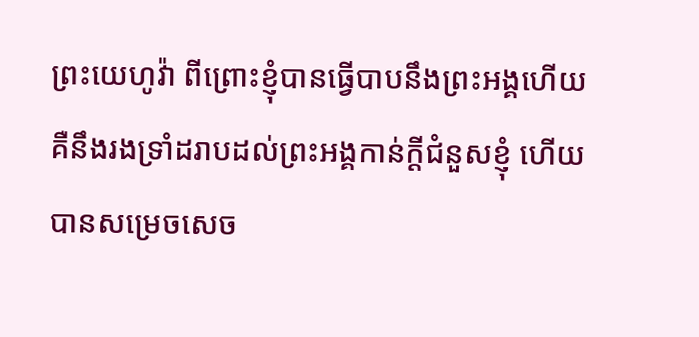ព្រះយេហូវ៉ា ពីព្រោះខ្ញុំបានធ្វើបាបនឹងព្រះអង្គហើយ គឺនឹងរងទ្រាំដរាបដល់ព្រះអង្គកាន់ក្ដីជំនួសខ្ញុំ ហើយបានសម្រេចសេច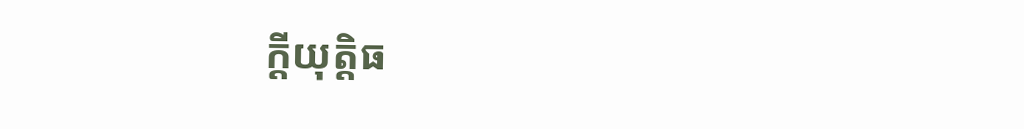ក្ដីយុត្តិធ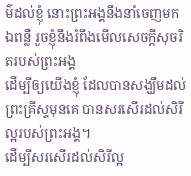ម៌ដល់ខ្ញុំ នោះព្រះអង្គនឹងនាំចេញមកឯពន្លឺ រួចខ្ញុំនឹងរំពឹងមើលសេចក្ដីសុចរិតរបស់ព្រះអង្គ
ដើម្បីឲ្យយើងខ្ញុំ ដែលបានសង្ឃឹមដល់ព្រះគ្រីស្ទមុនគេ បានសរសើរដល់សិរីល្អរបស់ព្រះអង្គ។
ដើម្បីសរសើរដល់សិរីល្អ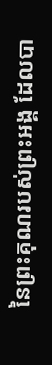នៃព្រះគុណរបស់ព្រះអង្គ ដែលបា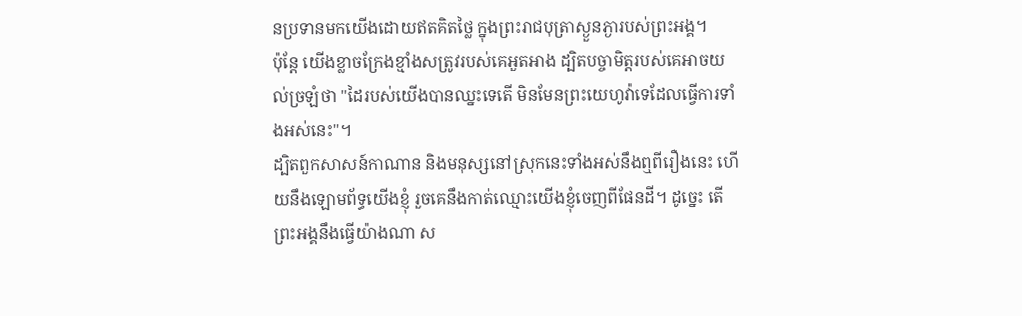នប្រទានមកយើងដោយឥតគិតថ្លៃ ក្នុងព្រះរាជបុត្រាស្ងួនភ្ងារបស់ព្រះអង្គ។
ប៉ុន្ដែ យើងខ្លាចក្រែងខ្មាំងសត្រូវរបស់គេអួតអាង ដ្បិតបច្ចាមិត្តរបស់គេអាចយល់ច្រឡំថា "ដៃរបស់យើងបានឈ្នះទេតើ មិនមែនព្រះយេហូវ៉ាទេដែលធ្វើការទាំងអស់នេះ"។
ដ្បិតពួកសាសន៍កាណាន និងមនុស្សនៅស្រុកនេះទាំងអស់នឹងឮពីរឿងនេះ ហើយនឹងឡោមព័ទ្ធយើងខ្ញុំ រួចគេនឹងកាត់ឈ្មោះយើងខ្ញុំចេញពីផែនដី។ ដូច្នេះ តើព្រះអង្គនឹងធ្វើយ៉ាងណា ស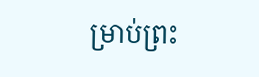ម្រាប់ព្រះ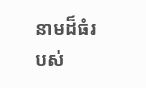នាមដ៏ធំរបស់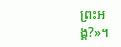ព្រះអង្គ?»។